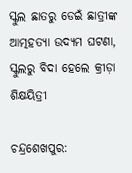ସ୍କୁଲ ଛାତରୁ ଡେଇଁ ଛାତ୍ରୀଙ୍କ ଆତ୍ମହତ୍ୟା ଉଦ୍ୟମ ଘଟଣା, ସ୍କୁଲରୁ ବିଦା ହେଲେ କ୍ରୀଡ଼ା ଶିକ୍ଷୟିତ୍ରୀ

ଚନ୍ଦ୍ରଶେଖପୁର: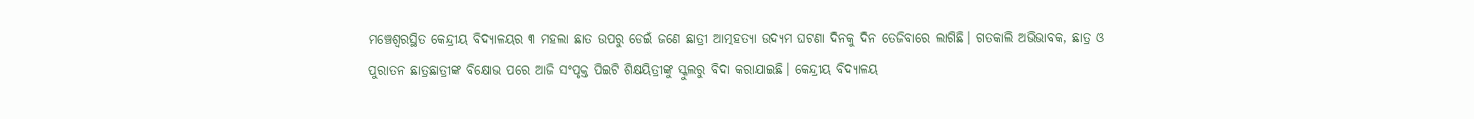ମଞ୍ଚେଶ୍ବରସ୍ଥିତ କେନ୍ଦ୍ରୀୟ ବିଦ୍ୟାଳୟର ୩ ମହଲା ଛାତ ଉପରୁ ଡେଇଁ ଜଣେ ଛାତ୍ରୀ ଆତ୍ମହତ୍ୟା ଉଦ୍ୟମ ଘଟଣା ଦିନକୁ ଦିନ ତେଜିବାରେ ଲାଗିଛି। ଗତକାଲି ଅଭିଭାବକ, ଛାତ୍ର ଓ ପୁରାତନ ଛାତ୍ରଛାତ୍ରୀଙ୍କ ବିକ୍ଷୋଭ ପରେ ଆଜି ସଂପୃକ୍ତ ପିଇଟି ଶିକ୍ଷୟିତ୍ରୀଙ୍କୁ ସ୍କୁଲରୁ ବିଦା କରାଯାଇଛି। କେନ୍ଦ୍ରୀୟ ବିଦ୍ୟାଳୟ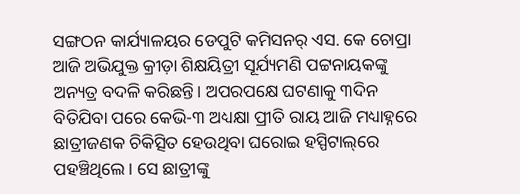ସଙ୍ଗଠନ କାର୍ଯ୍ୟାଳୟର ଡେପୁଟି କମିସନର୍ ଏସ. କେ ଚୋପ୍ରା ଆଜି ଅଭିଯୁକ୍ତ କ୍ରୀଡ଼ା ଶିକ୍ଷୟିତ୍ରୀ ସୂର୍ଯ୍ୟମଣି ପଟ୍ଟନାୟକଙ୍କୁ ଅନ୍ୟତ୍ର ବଦଳି କରିଛନ୍ତି। ଅପରପକ୍ଷେ ଘଟଣାକୁ ୩ଦିନ ବିତିଯିବା ପରେ କେଭି-୩ ଅଧ୍ୟକ୍ଷା ପ୍ରୀତି ରାୟ ଆଜି ମଧ୍ୟାହ୍ନରେ ଛାତ୍ରୀଜଣକ ଚିକିତ୍ସିତ ହେଉଥିବା ଘରୋଇ ହସ୍ପିଟାଲ୍‌ରେ ପହଞ୍ଚିଥିଲେ। ସେ ଛାତ୍ରୀଙ୍କୁ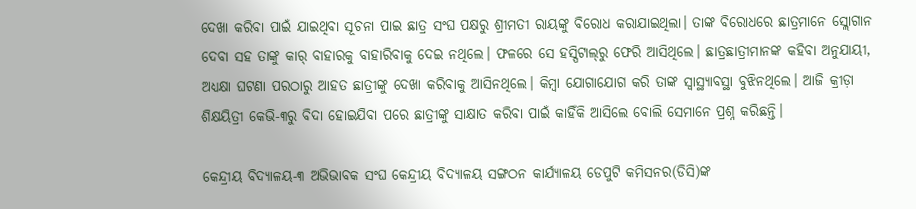ଦେଖା କରିବା ପାଇଁ ଯାଇଥିବା ସୂଚନା ପାଇ ଛାତ୍ର ସଂଘ ପକ୍ଷରୁ ଶ୍ରୀମତୀ ରାୟଙ୍କୁ ବିରୋଧ କରାଯାଇଥିଲା। ତାଙ୍କ ବିରୋଧରେ ଛାତ୍ରମାନେ ସ୍ଲୋଗାନ ଦେବା ସହ ତାଙ୍କୁ କାର୍ ବାହାରକୁ ବାହାରିବାକୁ ଦେଇ ନଥିଲେ। ଫଳରେ ସେ ହସ୍ପିଟାଲ୍‌ରୁ ଫେରି ଆସିଥିଲେ। ଛାତ୍ରଛାତ୍ରୀମାନଙ୍କ କହିବା ଅନୁଯାୟୀ, ଅଧ୍ୟକ୍ଷା ଘଟଣା ପରଠାରୁ ଆହତ ଛାତ୍ରୀଙ୍କୁ ଦେଖା କରିବାକୁ ଆସିନଥିଲେ। କିମ୍ବା ‌ଯୋଗାଯୋଗ କରି ତାଙ୍କ ସ୍ବାସ୍ଥ୍ୟାବସ୍ଥା ବୁଝିନଥିଲେ। ଆଜି କ୍ରୀଡ଼ା ଶିକ୍ଷୟିତ୍ରୀ କେଭି-୩ରୁ ବିଦା ହୋଇଯିବା ପରେ ଛାତ୍ରୀଙ୍କୁ ସାକ୍ଷାତ କରିବା ପାଇଁ କାହିଁକି ଆସିଲେ ବୋଲି ସେମାନେ ପ୍ରଶ୍ନ କରିଛନ୍ତି।

କେନ୍ଦ୍ରୀୟ ବିଦ୍ୟାଳୟ-୩ ଅଭିଭାବକ ସଂଘ କେନ୍ଦ୍ରୀୟ ବିଦ୍ୟାଳୟ ସଙ୍ଗଠନ ‌କାର୍ଯ୍ୟାଳୟ ଡେପୁଟି କମିସନର(ଡିସି)ଙ୍କ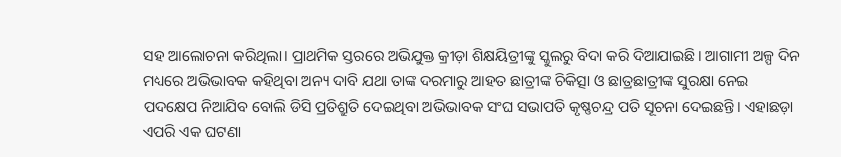ସହ ଆଲୋଚନା କରିଥିଲା। ପ୍ରାଥମିକ ସ୍ତରରେ ଅଭିଯୁକ୍ତ କ୍ରୀଡ଼ା ଶିକ୍ଷୟିତ୍ରୀଙ୍କୁ ସ୍କୁଲରୁ ବିଦା କରି ଦିଆଯାଇଛି। ଆଗାମୀ ଅଳ୍ପ ଦିନ ମଧ୍ୟରେ ଅଭିଭାବକ କହିଥିବା ଅନ୍ୟ ଦାବି ଯଥା ତାଙ୍କ ଦରମାରୁ ଆହତ ଛାତ୍ରୀଙ୍କ ଚିକିତ୍ସା ଓ ଛାତ୍ରଛାତ୍ରୀଙ୍କ ସୁରକ୍ଷା ନେଇ ପଦକ୍ଷେପ ନିଆଯିବ ବୋଲି ଡିସି ପ୍ରତିଶ୍ରୁତି ଦେଇଥିବା ଅଭିଭାବକ ସଂଘ ସଭାପତି କୃଷ୍ଣଚନ୍ଦ୍ର ପତି ସୂଚନା ଦେଇଛନ୍ତି। ଏହାଛଡ଼ା ଏପରି ଏକ ଘଟଣା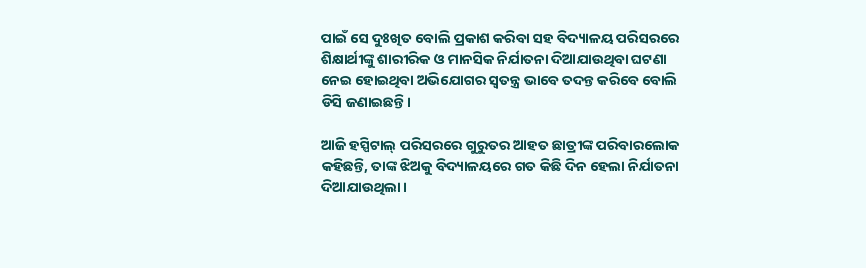ପାଇଁ ସେ ଦୁଃଖିତ ବୋଲି ପ୍ରକାଶ କରିବା ସହ ବିଦ୍ୟାଳୟ ପରିସରରେ ଶିକ୍ଷାର୍ଥୀଙ୍କୁ ଶାରୀରିକ ଓ ମାନସିକ ନିର୍ଯାତନା ଦିଆଯାଉଥିବା ଘଟଣା ନେଇ ହୋଇଥିବା ଅଭିଯୋଗର ସ୍ବତନ୍ତ୍ର ଭାବେ ତଦନ୍ତ କରିବେ ବୋଲି ଡିସି ଜଣାଇଛନ୍ତି।

ଆଜି ହସ୍ପିଟାଲ୍ ପରିସରରେ ଗୁରୁତର ଆହତ ଛାତ୍ରୀଙ୍କ ପରିବାରଲୋକ କହିଛନ୍ତି, ତାଙ୍କ ଝିଅକୁ ବିଦ୍ୟାଳୟରେ ଗତ କିଛି ଦିନ ହେଲା ନିର୍ଯାତନା ଦିଆଯାଉଥିଲା।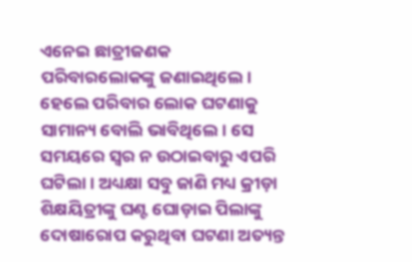ଏନେଇ ଛାତ୍ରୀଜଣକ ପରିବାରଲୋକଙ୍କୁ ଜଣାଇଥିଲେ। ହେଲେ ପରିବାର ଲୋକ ଘଟଣାକୁ ସାମାନ୍ୟ ବୋଲି ଭାବିଥିଲେ। ସେ ସମୟରେ ସ୍ବର ନ ଉଠାଇବାରୁ ଏପରି ଘଟିଲା। ଅଧ୍ୟକ୍ଷା ସବୁ ଜାଣି ମଧ୍ୟ କ୍ରୀଡ଼ା ଶିକ୍ଷୟିତ୍ରୀଙ୍କୁ ଘଣ୍ଟ ଘୋଡ଼ାଇ ପିଲାଙ୍କୁ ଦୋଷାରୋପ କରୁଥିବା ଘଟଣା ଅତ୍ୟନ୍ତ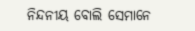ନିନ୍ଦନୀୟ ବୋଲି ସେମାନେ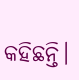କହିଛନ୍ତି।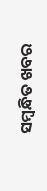ସମ୍ବନ୍ଧିତ ଖବର